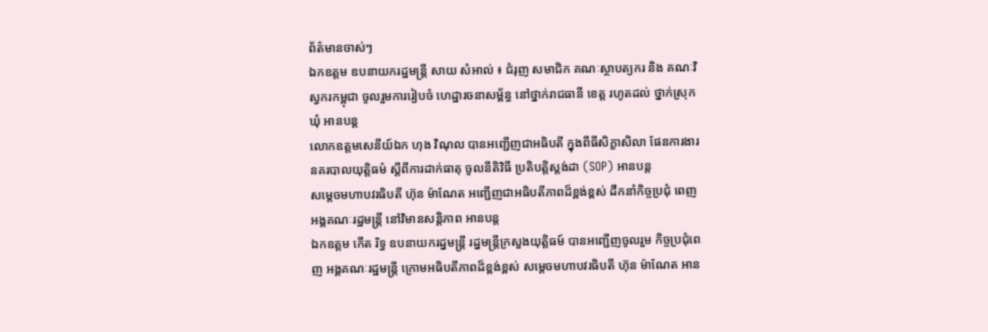ព័ត៌មានចាស់ៗ
ឯកឧត្តម ឧបនាយករដ្ឋមន្ត្រី សាយ សំអាល់ ៖ ជំរុញ សមាជិក គណៈស្ថាបត្យករ និង គណៈវិស្វករកម្ពុជា ចូលរួមការរៀបចំ ហេដ្ឋារចនាសម្ព័ន្ធ នៅថ្នាក់រាជធានី ខេត្ត រហូតដល់ ថ្នាក់ស្រុក ឃុំ អានបន្ត
លោកឧត្តមសេនីយ៍ឯក ហុង វិណុល បានអញ្ជើញជាអធិបតី ក្នុងពីធីសិក្ខាសិលា ផែនការងារ នគរបាលយុត្តិធម៌ ស្តីពីការដាក់ធាតុ ចូលនីតិវិធី ប្រតិបត្តិស្តង់ដា (SOP) អានបន្ត
សម្ដេចមហាបវរធិបតី ហ៊ុន ម៉ាណែត អញ្ជើញជាអធិបតីភាពដ៏ខ្ពង់ខ្ពស់ ដឹកនាំកិច្ចប្រជុំ ពេញអង្គគណៈរដ្ឋមន្ត្រី នៅវិមានសន្តិភាព អានបន្ត
ឯកឧត្តម កើត រិទ្ធ ឧបនាយករដ្នមន្ត្រី រដ្នមន្ត្រីក្រសួងយុត្តិធម៍ បានអញ្ជើញចូលរួម កិច្ចប្រជុំពេញ អង្គគណៈរដ្ឋមន្ត្រី ក្រោមអធិបតីភាពដ៏ខ្ពង់ខ្ពស់ សម្តេចមហាបវរធិបតី ហ៊ុន ម៉ាណែត អាន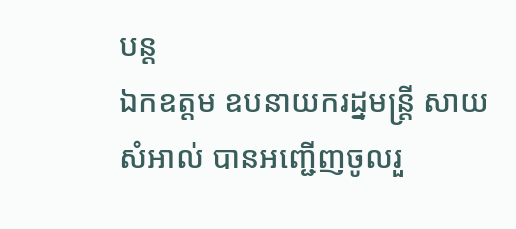បន្ត
ឯកឧត្តម ឧបនាយករដ្នមន្ត្រី សាយ សំអាល់ បានអញ្ជើញចូលរួ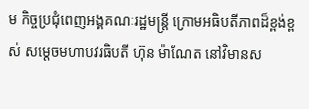ម កិច្ចប្រជុំពេញអង្គគណៈរដ្ឋមន្ត្រី ក្រោមអធិបតីភាពដ៏ខ្ពង់ខ្ពស់ សម្តេចមហាបវរធិបតី ហ៊ុន ម៉ាណែត នៅវិមានស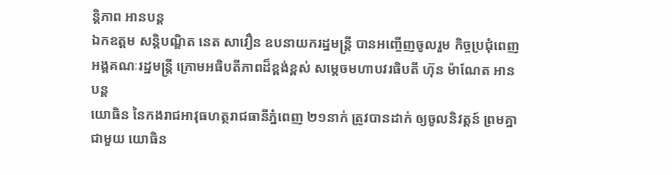ន្តិភាព អានបន្ត
ឯកឧត្តម សន្តិបណ្ឌិត នេត សាវឿន ឧបនាយករដ្នមន្ត្រី បានអញ្ចើញចូលរួម កិច្ចប្រជុំពេញអង្គគណៈរដ្ឋមន្ត្រី ក្រោមអធិបតីភាពដ៏ខ្ពង់ខ្ពស់ សម្តេចមហាបវរធិបតី ហ៊ុន ម៉ាណែត អានបន្ត
យោធិន នៃកងរាជអាវុធហត្ថរាជធានីភ្នំពេញ ២១នាក់ ត្រូវបានដាក់ ឲ្យចូលនិវត្តន៍ ព្រមគ្នាជាមួយ យោធិន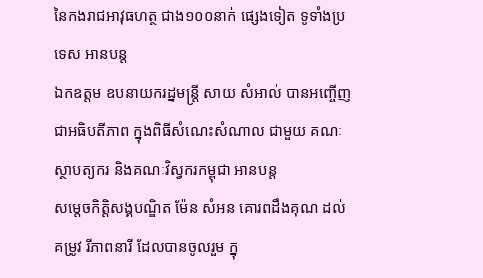នៃកងរាជអាវុធហត្ថ ជាង១០០នាក់ ផ្សេងទៀត ទូទាំងប្រទេស អានបន្ត
ឯកឧត្តម ឧបនាយករដ្នមន្ត្រី សាយ សំអាល់ បានអញ្ចើញជាអធិបតីភាព ក្នុងពិធីសំណេះសំណាល ជាមួយ គណៈស្ថាបត្យករ និងគណៈវិស្វករកម្ពុជា អានបន្ត
សម្តេចកិត្តិសង្គបណ្ឌិត ម៉ែន សំអន គោរពដឹងគុណ ដល់គម្រូវ រីភាពនារី ដែលបានចូលរួម ក្នុ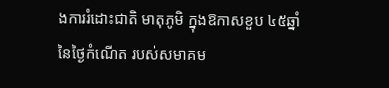ងការរំដោះជាតិ មាតុភូមិ ក្នុងឱកាសខួប ៤៥ឆ្នាំ នៃថ្ងៃកំណើត របស់សមាគម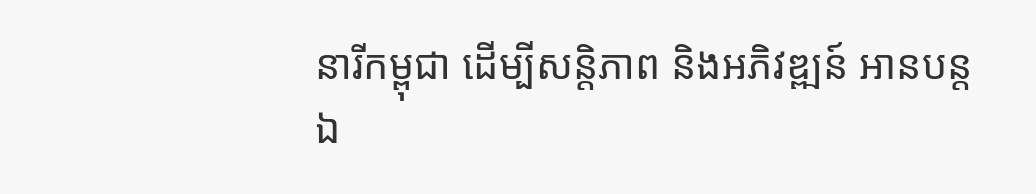នារីកម្ពុជា ដើម្បីសន្តិភាព និងអភិវឌ្ឍន៍ អានបន្ត
ឯ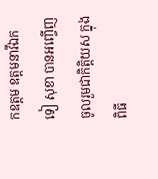កឧត្តម ឧត្តមនាវីឯក ទៀ សុខា បានអញ្ចើញចូលរួមជាកិត្តិយស ក្នុងពិធី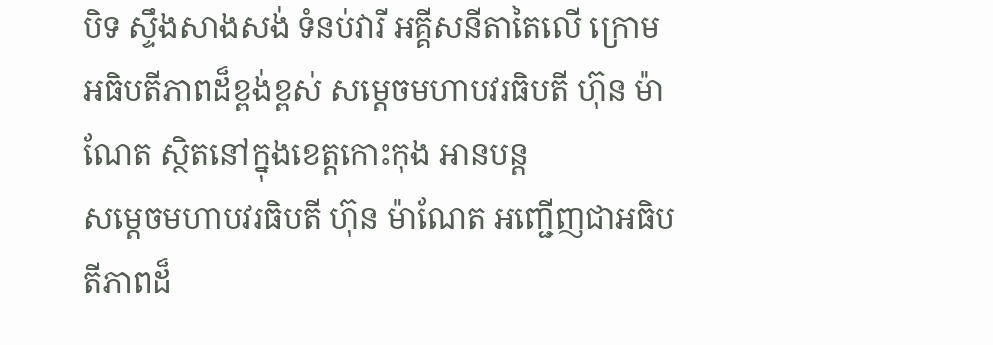បិទ ស្ទឹងសាងសង់ ទំនប់វារី អគ្គីសនីតាតៃលើ ក្រោមអធិបតីភាពដ៏ខ្ពង់ខ្ពស់ សម្តេចមហាបវរធិបតី ហ៊ុន ម៉ាណែត ស្ថិតនៅក្នុងខេត្តកោះកុង អានបន្ត
សម្តេចមហាបវរធិបតី ហ៊ុន ម៉ាណែត អញ្ជើញជាអធិបតីភាពដ៏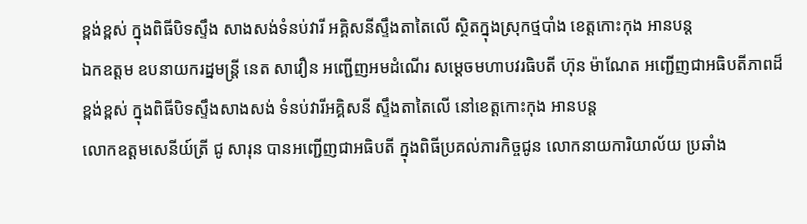ខ្ពង់ខ្ពស់ ក្នុងពិធីបិទស្ទឹង សាងសង់ទំនប់វារី អគ្គិសនីស្ទឹងតាតៃលើ ស្ថិតក្នុងស្រុកថ្មបាំង ខេត្តកោះកុង អានបន្ត
ឯកឧត្តម ឧបនាយករដ្នមន្ត្រី នេត សាវឿន អញ្ជើញអមដំណើរ សម្តេចមហាបវរធិបតី ហ៊ុន ម៉ាណែត អញ្ជើញជាអធិបតីភាពដ៏ខ្ពង់ខ្ពស់ ក្នុងពិធីបិទស្ទឹងសាងសង់ ទំនប់វារីអគ្គិសនី ស្ទឹងតាតៃលើ នៅខេត្តកោះកុង អានបន្ត
លោកឧត្តមសេនីយ៍ត្រី ជូ សារុន បានអញ្ជើញជាអធិបតី ក្នុងពិធីប្រគល់ភារកិច្ចជូន លោកនាយការិយាល័យ ប្រឆាំង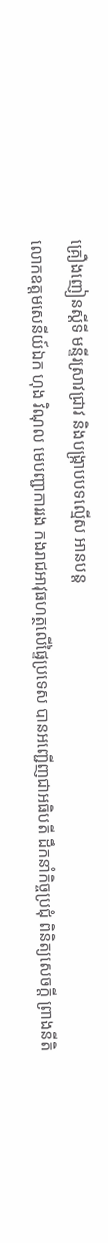គ្រឿងញៀនស្តីទី មន្ទីរស្រាវជ្រាវ និងបង្ក្រាបបទល្មើស អានបន្ត
លោកឧត្តមសេនីយ៍ឯក ហុង វិណុល មេបញ្ជាការរង កងរាជអាវុធហត្ថលើផ្ទៃប្រទេស បានអញ្ជើញជាអធិបតី ដឹកនាំកិច្ចប្រជុំ ពិនិត្យសេចក្តី ព្រាងនីតិ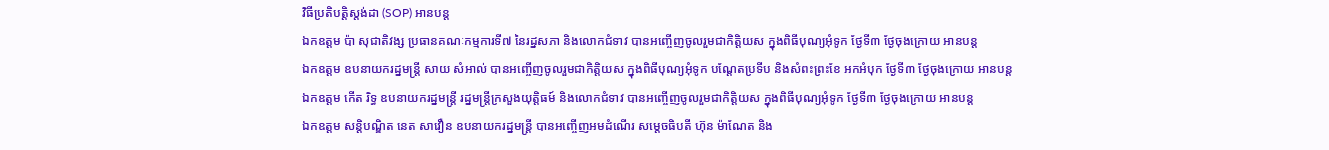វិធីប្រតិបត្តិស្តង់ដា (SOP) អានបន្ត
ឯកឧត្តម ប៉ា សុជាតិវង្ស ប្រធានគណៈកម្មការទី៧ នៃរដ្នសភា និងលោកជំទាវ បានអញ្ចើញចូលរួមជាកិត្តិយស ក្នុងពិធីបុណ្យអុំទូក ថ្ងែទី៣ ថ្ងែចុងក្រោយ អានបន្ត
ឯកឧត្តម ឧបនាយករដ្នមន្ត្រី សាយ សំអាល់ បានអញ្ចើញចូលរួមជាកិត្តិយស ក្នុងពិធីបុណ្យអុំទូក បណ្តែតប្រទីប និងសំពះព្រះខែ អកអំបុក ថ្ងែទី៣ ថ្ងែចុងក្រោយ អានបន្ត
ឯកឧត្តម កើត រិទ្ធ ឧបនាយករដ្នមន្ត្រី រដ្នមន្ត្រីក្រសួងយុត្តិធម៍ និងលោកជំទាវ បានអញ្ចើញចូលរួមជាកិត្តិយស ក្នុងពិធីបុណ្យអុំទូក ថ្ងែទី៣ ថ្ងែចុងក្រោយ អានបន្ត
ឯកឧត្តម សន្តិបណ្ឌិត នេត សាវឿន ឧបនាយករដ្នមន្ត្រី បានអញ្ចើញអមដំណើរ សម្ដេចធិបតី ហ៊ុន ម៉ាណែត និង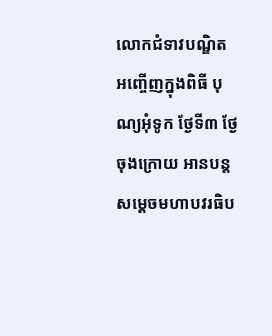លោកជំទាវបណ្ឌិត អញ្ចើញក្នុងពិធី បុណ្យអុំទូក ថ្ងែទី៣ ថ្ងែចុងក្រោយ អានបន្ត
សម្ដេចមហាបវរធិប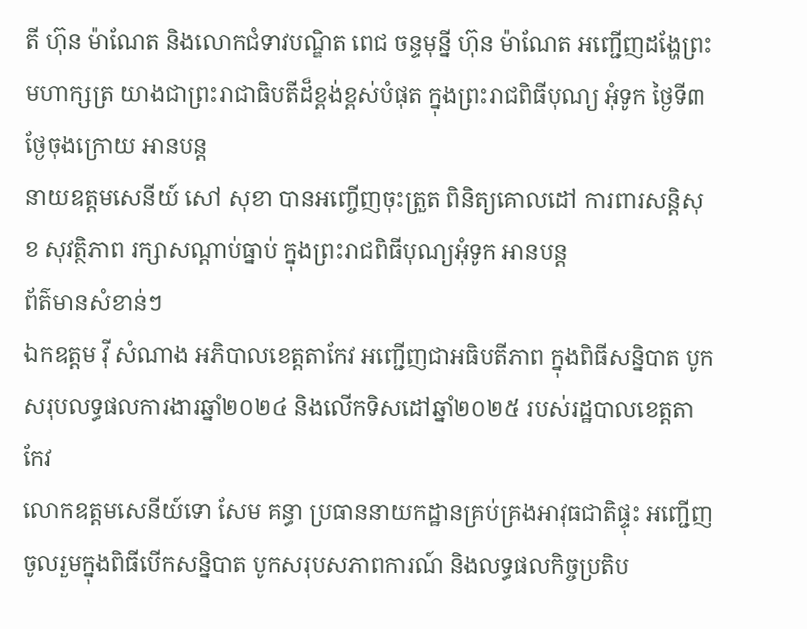តី ហ៊ុន ម៉ាណែត និងលោកជំទាវបណ្ឌិត ពេជ ចន្ទមុន្នី ហ៊ុន ម៉ាណែត អញ្ជើញដង្ហែព្រះមហាក្សត្រ យាងជាព្រះរាជាធិបតីដ៏ខ្ពង់ខ្ពស់បំផុត ក្នុងព្រះរាជពិធីបុណ្យ អុំទូក ថ្ងៃទី៣ ថ្ងែចុងក្រោយ អានបន្ត
នាយឧត្តមសេនីយ៍ សៅ សុខា បានអញ្ចើញចុះត្រួត ពិនិត្យគោលដៅ ការពារសន្តិសុខ សុវត្ថិភាព រក្សាសណ្ដាប់ធ្នាប់ ក្នុងព្រះរាជពិធីបុណ្យអុំទូក អានបន្ត
ព័ត៌មានសំខាន់ៗ
ឯកឧត្តម វ៉ី សំណាង អភិបាលខេត្តតាកែវ អញ្ជើញជាអធិបតីភាព ក្នុងពិធីសន្និបាត បូកសរុបលទ្ធផលការងារឆ្នាំ២០២៤ និងលើកទិសដៅឆ្នាំ២០២៥ របស់រដ្ឋបាលខេត្តតាកែវ
លោកឧត្តមសេនីយ៍ទោ សែម គន្ធា ប្រធាននាយកដ្ឋានគ្រប់គ្រងអាវុធជាតិផ្ទុះ អញ្ជើញចូលរួមក្នុងពិធីបើកសន្និបាត បូកសរុបសភាពការណ៍ និងលទ្ធផលកិច្ចប្រតិប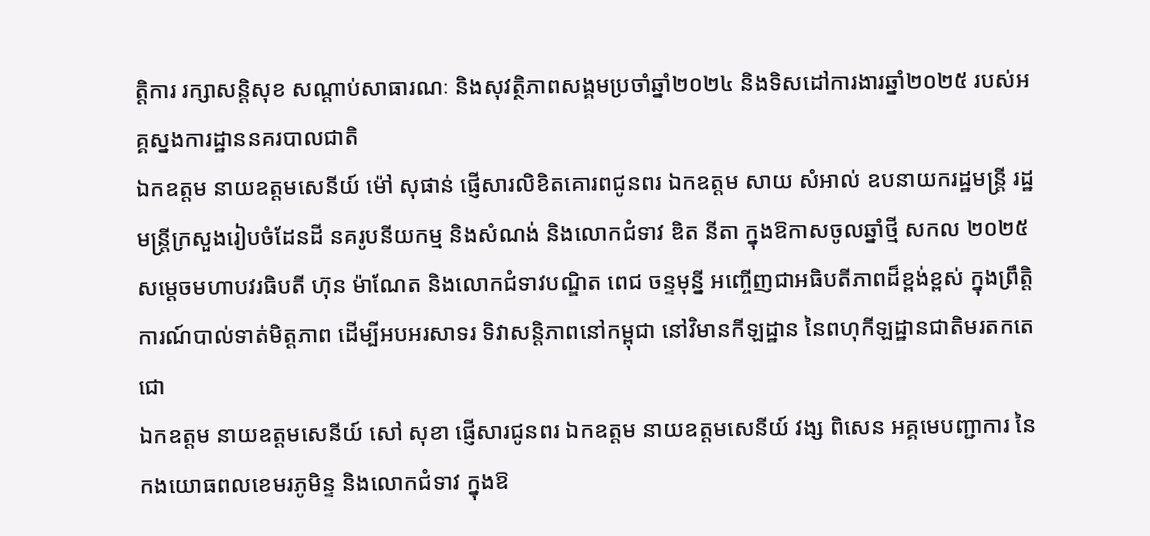ត្តិការ រក្សាសន្តិសុខ សណ្តាប់សាធារណៈ និងសុវត្ថិភាពសង្គមប្រចាំឆ្នាំ២០២៤ និងទិសដៅការងារឆ្នាំ២០២៥ របស់អគ្គស្នងការដ្ឋាននគរបាលជាតិ
ឯកឧត្តម នាយឧត្តមសេនីយ៍ ម៉ៅ សុផាន់ ផ្ញើសារលិខិតគោរពជូនពរ ឯកឧត្ដម សាយ សំអាល់ ឧបនាយករដ្ឋមន្ត្រី រដ្ឋមន្ត្រីក្រសួងរៀបចំដែនដី នគរូបនីយកម្ម និងសំណង់ និងលោកជំទាវ ឌិត នីតា ក្នុងឱកាសចូលឆ្នាំថ្មី សកល ២០២៥
សម្ដេចមហាបវរធិបតី ហ៊ុន ម៉ាណែត និងលោកជំទាវបណ្ឌិត ពេជ ចន្ទមុន្នី អញ្ចើញជាអធិបតីភាពដ៏ខ្ពង់ខ្ពស់ ក្នុងព្រឹត្តិការណ៍បាល់ទាត់មិត្តភាព ដើម្បីអបអរសាទរ ទិវាសន្តិភាពនៅកម្ពុជា នៅវិមានកីឡដ្ឋាន នៃពហុកីឡដ្ឋានជាតិមរតកតេជោ
ឯកឧត្តម នាយឧត្តមសេនីយ៍ សៅ សុខា ផ្ញើសារជូនពរ ឯកឧត្តម នាយឧត្តមសេនីយ៍ វង្ស ពិសេន អគ្គមេបញ្ជាការ នៃកងយោធពលខេមរភូមិន្ទ និងលោកជំទាវ ក្នុងឱ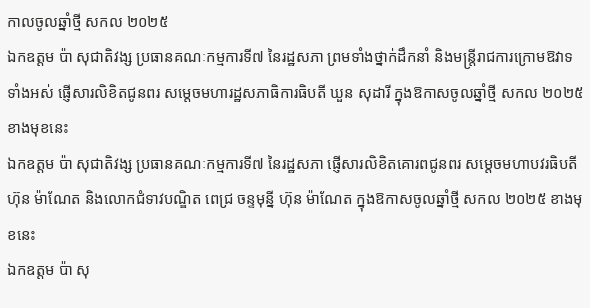កាលចូលឆ្នាំថ្មី សកល ២០២៥
ឯកឧត្តម ប៉ា សុជាតិវង្ស ប្រធានគណៈកម្មការទី៧ នៃរដ្ឋសភា ព្រមទាំងថ្នាក់ដឹកនាំ និងមន្ត្រីរាជការក្រោមឱវាទទាំងអស់ ផ្ញើសារលិខិតជូនពរ សម្តេចមហារដ្ឋសភាធិការធិបតី ឃួន សុដារី ក្នុងឱកាសចូលឆ្នាំថ្មី សកល ២០២៥ ខាងមុខនេះ
ឯកឧត្តម ប៉ា សុជាតិវង្ស ប្រធានគណៈកម្មការទី៧ នៃរដ្ឋសភា ផ្ញើសារលិខិតគោរពជូនពរ សម្តេចមហាបវរធិបតី ហ៊ុន ម៉ាណែត និងលោកជំទាវបណ្ឌិត ពេជ្រ ចន្ទមុន្នី ហ៊ុន ម៉ាណែត ក្នុងឱកាសចូលឆ្នាំថ្មី សកល ២០២៥ ខាងមុខនេះ
ឯកឧត្តម ប៉ា សុ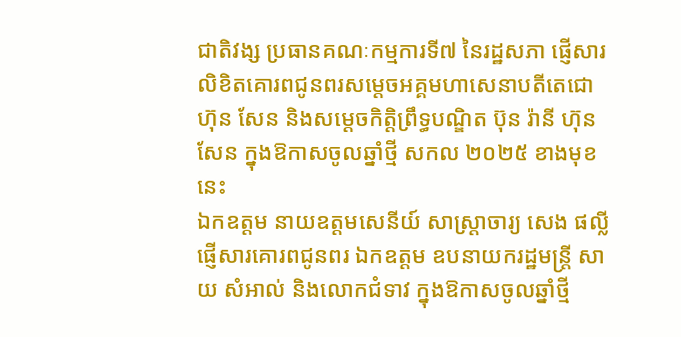ជាតិវង្ស ប្រធានគណៈកម្មការទី៧ នៃរដ្ឋសភា ផ្ញើសារលិខិតគោរពជូនពរសម្តេចអគ្គមហាសេនាបតីតេជោ ហ៊ុន សែន និងសម្ដេចកិត្តិព្រឹទ្ធបណ្ឌិត ប៊ុន រ៉ានី ហ៊ុន សែន ក្នុងឱកាសចូលឆ្នាំថ្មី សកល ២០២៥ ខាងមុខនេះ
ឯកឧត្តម នាយឧត្តមសេនីយ៍ សាស្ត្រាចារ្យ សេង ផល្លី ផ្ញើសារគោរពជូនពរ ឯកឧត្ដម ឧបនាយករដ្ឋមន្ត្រី សាយ សំអាល់ និងលោកជំទាវ ក្នុងឱកាសចូលឆ្នាំថ្មី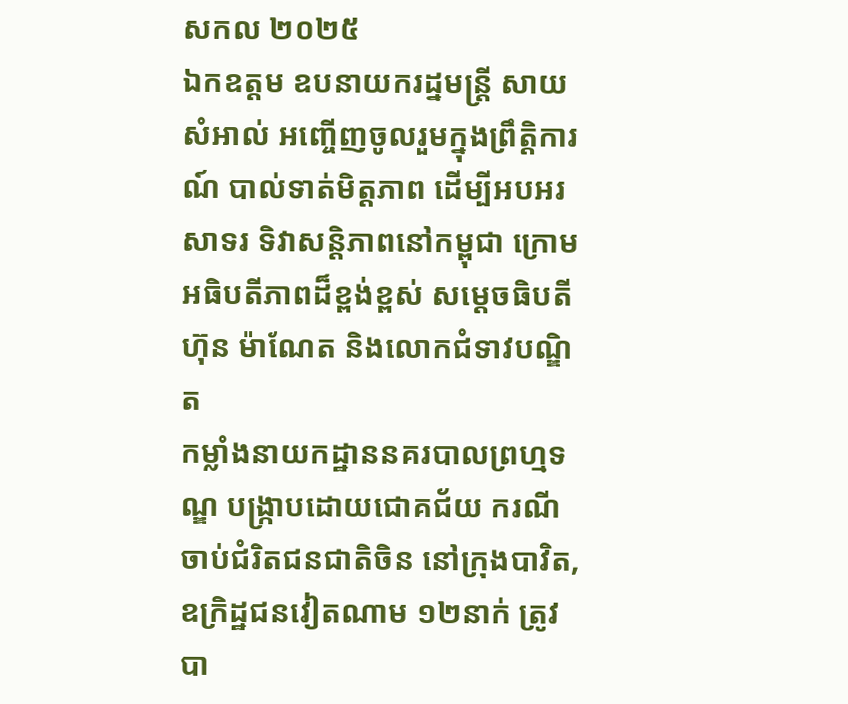សកល ២០២៥
ឯកឧត្តម ឧបនាយករដ្នមន្ត្រី សាយ សំអាល់ អញ្ចើញចូលរួមក្នុងព្រឹត្តិការណ៍ បាល់ទាត់មិត្តភាព ដើម្បីអបអរសាទរ ទិវាសន្តិភាពនៅកម្ពុជា ក្រោមអធិបតីភាពដ៏ខ្ពង់ខ្ពស់ សម្តេចធិបតី ហ៊ុន ម៉ាណែត និងលោកជំទាវបណ្ឌិត
កម្លាំងនាយកដ្ឋាននគរបាលព្រហ្មទណ្ឌ បង្ក្រាបដោយជោគជ័យ ករណីចាប់ជំរិតជនជាតិចិន នៅក្រុងបាវិត, ឧក្រិដ្ឋជនវៀតណាម ១២នាក់ ត្រូវបា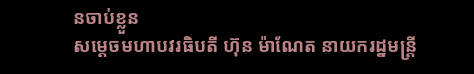នចាប់ខ្លួន
សម្ដេចមហាបវរធិបតី ហ៊ុន ម៉ាណែត នាយករដ្នមន្ត្រី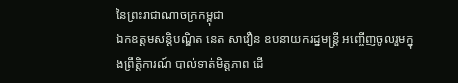នៃព្រះរាជាណាចក្រកម្ពុជា
ឯកឧត្តមសន្តិបណ្ឌិត នេត សាវឿន ឧបនាយករដ្នមន្ត្រី អញ្ចើញចូលរួមក្នុងព្រឹត្តិការណ៍ បាល់ទាត់មិត្តភាព ដើ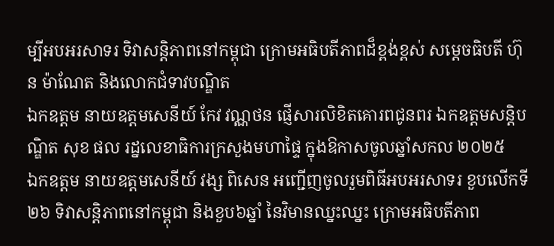ម្បីអបអរសាទរ ទិវាសន្តិភាពនៅកម្ពុជា ក្រោមអធិបតីភាពដ៏ខ្ពង់ខ្ពស់ សម្តេចធិបតី ហ៊ុន ម៉ាណែត និងលោកជំទាវបណ្ឌិត
ឯកឧត្តម នាយឧត្តមសេនីយ៍ កែវ វណ្ណថន ផ្ញើសារលិខិតគោរពជូនពរ ឯកឧត្ដមសន្តិបណ្ឌិត សុខ ផល រដ្នលេខាធិការក្រសួងមហាផ្ទៃ ក្នុងឱកាសចូលឆ្នាំសកល ២០២៥
ឯកឧត្តម នាយឧត្តមសេនីយ៍ វង្ស ពិសេន អញ្ជើញចូលរួមពិធីអបអរសាទរ ខួបលើកទី២៦ ទិវាសន្តិភាពនៅកម្ពុជា និងខួប៦ឆ្នាំ នៃវិមានឈ្នះឈ្នះ ក្រោមអធិបតីភាព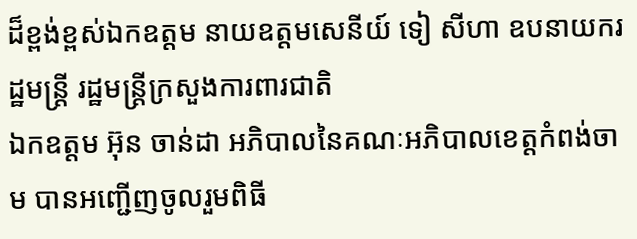ដ៏ខ្ពង់ខ្ពស់ឯកឧត្តម នាយឧត្តមសេនីយ៍ ទៀ សីហា ឧបនាយករដ្ឋមន្ដ្រី រដ្ឋមន្រ្តីក្រសួងការពារជាតិ
ឯកឧត្តម អ៊ុន ចាន់ដា អភិបាលនៃគណៈអភិបាលខេត្តកំពង់ចាម បានអញ្ជើញចូលរួមពិធី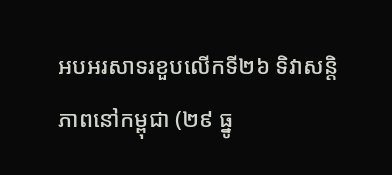អបអរសាទរខួបលើកទី២៦ ទិវាសន្តិភាពនៅកម្ពុជា (២៩ ធ្នូ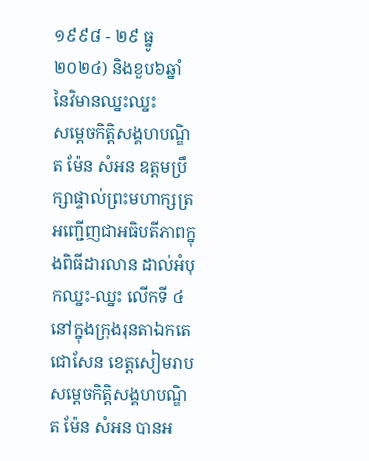១៩៩៨ - ២៩ ធ្នូ ២០២៤) និងខួប៦ឆ្នាំ នៃវិមានឈ្នះឈ្នះ
សម្តេចកិត្តិសង្គហបណ្ឌិត ម៉ែន សំអន ឧត្តមប្រឹក្សាផ្ទាល់ព្រះមហាក្សត្រ អញ្ជើញជាអធិបតីភាពក្នុងពិធីដារលាន ដាល់អំបុកឈ្នះ-ឈ្នះ លើកទី ៤ នៅក្នុងក្រុងរុនតាឯកតេជោសែន ខេត្តសៀមរាប
សម្តេចកិត្តិសង្គហបណ្ឌិត ម៉ែន សំអន បានអ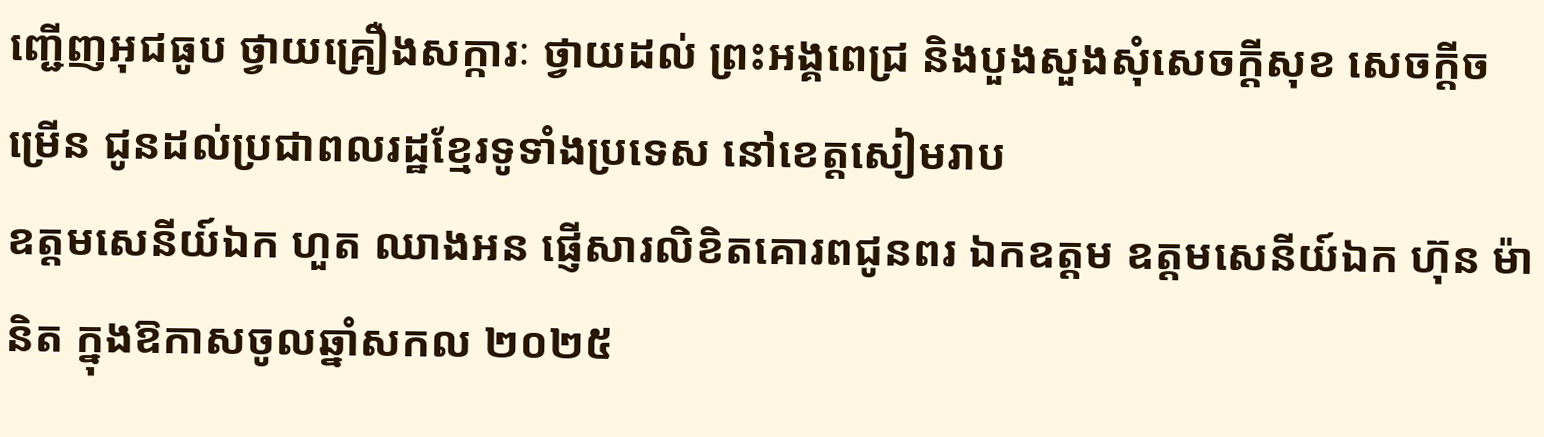ញ្ជើញអុជធូប ថ្វាយគ្រឿងសក្ការៈ ថ្វាយដល់ ព្រះអង្គពេជ្រ និងបួងសួងសុំសេចក្ដីសុខ សេចក្ដីចម្រើន ជូនដល់ប្រជាពលរដ្ឋខ្មែរទូទាំងប្រទេស នៅខេត្តសៀមរាប
ឧត្តមសេនីយ៍ឯក ហួត ឈាងអន ផ្ញើសារលិខិតគោរពជូនពរ ឯកឧត្ដម ឧត្ដមសេនីយ៍ឯក ហ៊ុន ម៉ានិត ក្នុងឱកាសចូលឆ្នាំសកល ២០២៥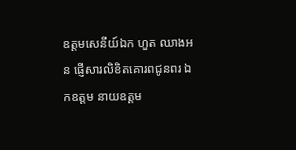ឧត្តមសេនីយ៍ឯក ហួត ឈាងអន ផ្ញើសារលិខិតគោរពជូនពរ ឯកឧត្ដម នាយឧត្ដម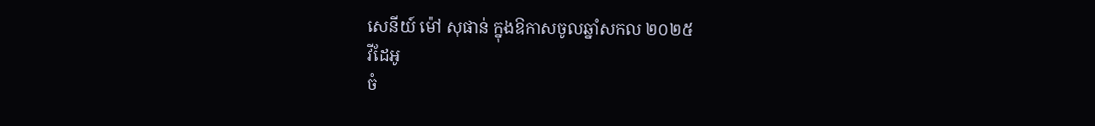សេនីយ៍ ម៉ៅ សុផាន់ ក្នុងឱកាសចូលឆ្នាំសកល ២០២៥
វីដែអូ
ចំ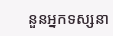នួនអ្នកទស្សនា